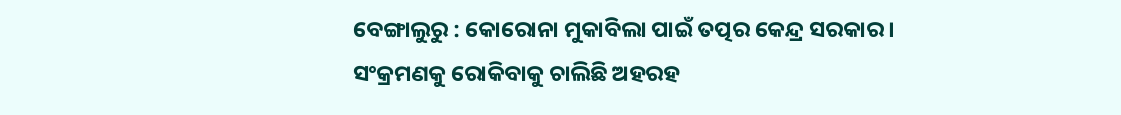ବେଙ୍ଗାଲୁରୁ : କୋରୋନା ମୁକାବିଲା ପାଇଁ ତତ୍ପର କେନ୍ଦ୍ର ସରକାର । ସଂକ୍ରମଣକୁ ରୋକିବାକୁ ଚାଲିଛି ଅହରହ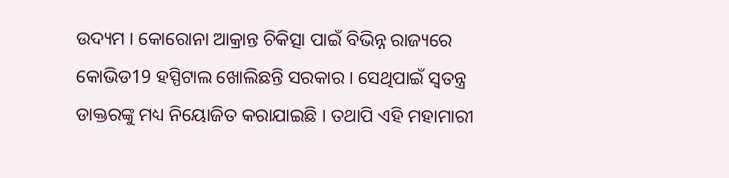ଉଦ୍ୟମ । କୋରୋନା ଆକ୍ରାନ୍ତ ଚିକିତ୍ସା ପାଇଁ ବିଭିନ୍ନ ରାଜ୍ୟରେ କୋଭିଡ19 ହସ୍ପିଟାଲ ଖୋଲିଛନ୍ତି ସରକାର । ସେଥିପାଇଁ ସ୍ବତନ୍ତ୍ର ଡାକ୍ତରଙ୍କୁ ମଧ୍ୟ ନିୟୋଜିତ କରାଯାଇଛି । ତଥାପି ଏହି ମହାମାରୀ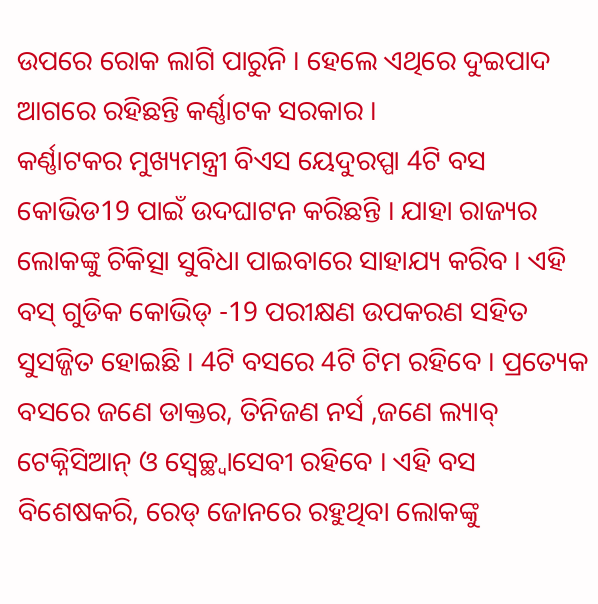ଉପରେ ରୋକ ଲାଗି ପାରୁନି । ହେଲେ ଏଥିରେ ଦୁଇପାଦ ଆଗରେ ରହିଛନ୍ତି କର୍ଣ୍ଣାଟକ ସରକାର ।
କର୍ଣ୍ଣାଟକର ମୁଖ୍ୟମନ୍ତ୍ରୀ ବିଏସ ୟେଦୁରପ୍ପା 4ଟି ବସ କୋଭିଡ19 ପାଇଁ ଉଦଘାଟନ କରିଛନ୍ତି । ଯାହା ରାଜ୍ୟର ଲୋକଙ୍କୁ ଚିକିତ୍ସା ସୁବିଧା ପାଇବାରେ ସାହାଯ୍ୟ କରିବ । ଏହି ବସ୍ ଗୁଡିକ କୋଭିଡ୍ -19 ପରୀକ୍ଷଣ ଉପକରଣ ସହିତ ସୁସଜ୍ଜିତ ହୋଇଛି । 4ଟି ବସରେ 4ଟି ଟିମ ରହିବେ । ପ୍ରତ୍ୟେକ ବସରେ ଜଣେ ଡାକ୍ତର, ତିନିଜଣ ନର୍ସ ,ଜଣେ ଲ୍ୟାବ୍ ଟେକ୍ନିସିଆନ୍ ଓ ସ୍ବେଚ୍ଛ୍ବାସେବୀ ରହିବେ । ଏହି ବସ ବିଶେଷକରି, ରେଡ୍ ଜୋନରେ ରହୁଥିବା ଲୋକଙ୍କୁ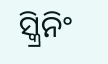ସ୍କ୍ରିନିଂ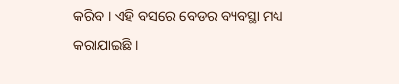କରିବ । ଏହି ବସରେ ବେଡର ବ୍ୟବସ୍ଥା ମଧ୍ୟ କରାଯାଇଛି ।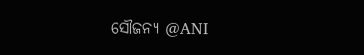ସୌଜନ୍ୟ @ANI